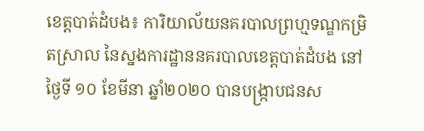ខេត្តបាត់ដំបង៖ ការិយាល័យនគរបាលព្រហ្មទណ្ឌកម្រិតស្រាល នៃស្នងការដ្ឋាននគរបាលខេត្តបាត់ដំបង នៅថ្ងៃទី ១០ ខែមីនា ឆ្នាំ២០២០ បានបង្រ្កាបជនស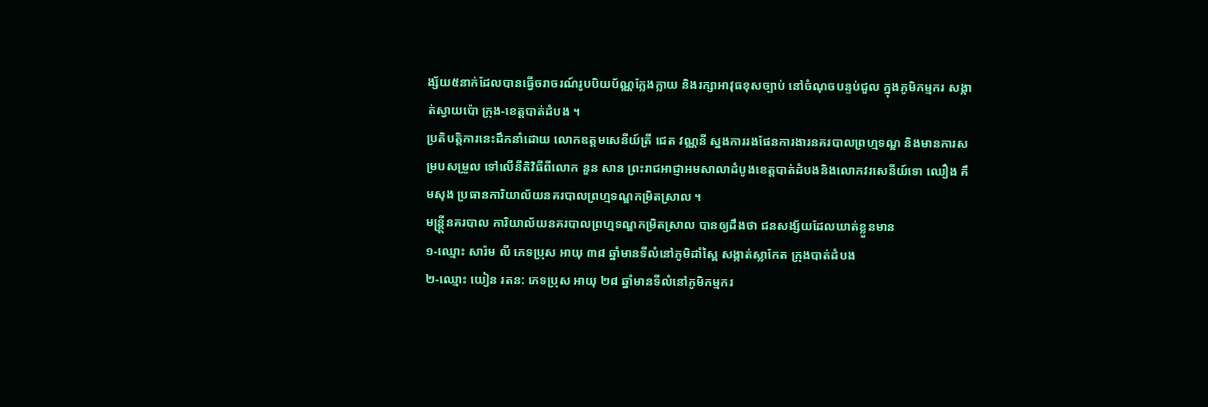ង្ស័យ៥នាក់ដែលបានធ្វើចរាចរណ៍រូបបិយប័ណ្ណក្លែងក្លាយ និងរក្សាអាវុធខុសច្បាប់ នៅចំណុចបន្ទប់ជួល ក្នុងភូមិកម្មករ សង្កាត់ស្វាយប៉ោ ក្រុង-ខេត្តបាត់ដំបង ។
ប្រតិបត្តិការនេះដឹកនាំដោយ លោកឧត្តមសេនីយ៍ត្រី ជេត វណ្ណនី ស្នងការរងផែនការងារនគរបាលព្រហ្មទណ្ឌ និងមានការសម្របសម្រួល ទៅលើនីតិវិធីពីលោក នួន សាន ព្រះរាជអាជ្ញាអមសាលាដំបូងខេត្តបាត់ដំបងនិងលោកវរសេនីយ៍ទោ ឈឿង គឹមសុង ប្រធានការិយាល័យនគរបាលព្រហ្មទណ្ឌកម្រិតស្រាល ។
មន្រ្តី្តនគរបាល ការិយាល័យនគរបាលព្រហ្មទណ្ឌកម្រិតស្រាល បានឲ្យដឹងថា ជនសង្ស័យដែលឃាត់ខ្លួនមាន
១-ឈ្មោះ សារ៉ម លី ភេទប្រុស អាយុ ៣៨ ឆ្នាំមានទីលំនៅភូមិដាំស្ពៃ សង្កាត់ស្លាកែត ក្រុងបាត់ដំបង
២-ឈ្មោះ យៀន រតន: ភេទប្រុស អាយុ ២៨ ឆ្នាំមានទីលំនៅភូមិកម្មករ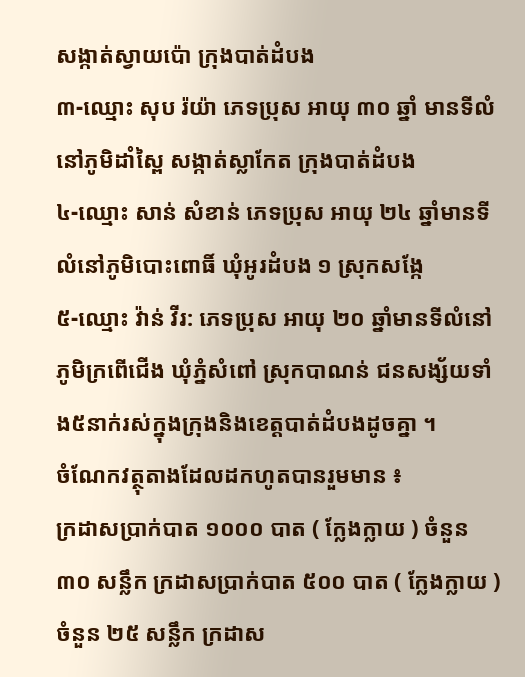សង្កាត់ស្វាយប៉ោ ក្រុងបាត់ដំបង
៣-ឈ្មោះ សុប រ៉យ៉ា ភេទប្រុស អាយុ ៣០ ឆ្នាំ មានទីលំនៅភូមិដាំស្ពៃ សង្កាត់ស្លាកែត ក្រុងបាត់ដំបង
៤-ឈ្មោះ សាន់ សំខាន់ ភេទប្រុស អាយុ ២៤ ឆ្នាំមានទីលំនៅភូមិបោះពោធិ៍ ឃុំអូរដំបង ១ ស្រុកសង្កែ
៥-ឈ្មោះ វ៉ាន់ វីរ: ភេទប្រុស អាយុ ២០ ឆ្នាំមានទីលំនៅភូមិក្រពើជើង ឃុំភ្នំសំពៅ ស្រុកបាណន់ ជនសង្ស័យទាំង៥នាក់រស់ក្នុងក្រុងនិងខេត្តបាត់ដំបងដូចគ្នា ។
ចំណែកវត្ថុតាងដែលដកហូតបានរួមមាន ៖
ក្រដាសប្រាក់បាត ១០០០ បាត ( ក្លែងក្លាយ ) ចំនួន ៣០ សន្លឹក ក្រដាសប្រាក់បាត ៥០០ បាត ( ក្លែងក្លាយ ) ចំនួន ២៥ សន្លឹក ក្រដាស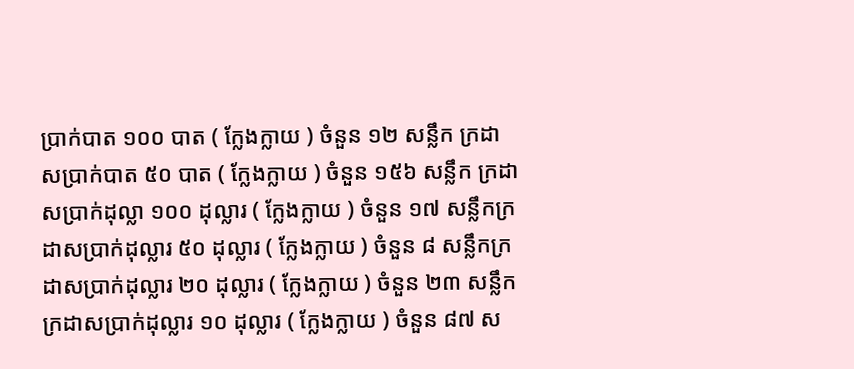ប្រាក់បាត ១០០ បាត ( ក្លែងក្លាយ ) ចំនួន ១២ សន្លឹក ក្រដាសប្រាក់បាត ៥០ បាត ( ក្លែងក្លាយ ) ចំនួន ១៥៦ សន្លឹក ក្រដាសប្រាក់ដុល្លា ១០០ ដុល្លារ ( ក្លែងក្លាយ ) ចំនួន ១៧ សន្លឹកក្រដាសប្រាក់ដុល្លារ ៥០ ដុល្លារ ( ក្លែងក្លាយ ) ចំនួន ៨ សន្លឹកក្រដាសប្រាក់ដុល្លារ ២០ ដុល្លារ ( ក្លែងក្លាយ ) ចំនួន ២៣ សន្លឹក ក្រដាសប្រាក់ដុល្លារ ១០ ដុល្លារ ( ក្លែងក្លាយ ) ចំនួន ៨៧ ស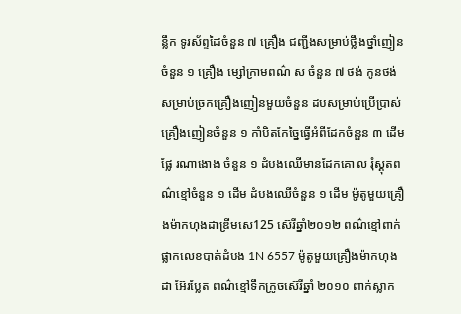ន្លឹក ទូរស័ព្ទដៃចំនួន ៧ គ្រឿង ជញ្ជីងសម្រាប់ថ្លឹងថ្នាំញៀនចំនួន ១ គ្រឿង ម្សៅក្រាមពណ៌ ស ចំនួន ៧ ថង់ កូនថង់សម្រាប់ច្រកគ្រឿងញៀនមួយចំនួន ដបសម្រាប់ប្រើប្រាស់គ្រឿងញៀនចំនួន ១ កាំបិតកែច្នៃធ្វើអំពីដែកចំនួន ៣ ដើម ផ្លែ រណាងោង ចំនួន ១ ដំបងឈើមានដែកគោល រុំស្គុតពណ៌ខ្មៅចំនួន ១ ដើម ដំបងឈើចំនួន ១ ដើម ម៉ូតូមួយគ្រឿងម៉ាកហុងដាឌ្រីមសេ125 ស៊េរីឆ្នាំ២០១២ ពណ៌ខ្មៅពាក់ផ្លាកលេខបាត់ដំបង 1N 6557 ម៉ូតូមួយគ្រឿងម៉ាកហុងដា អ៊ែរប្លែត ពណ៌ខ្មៅទឹកក្រូចស៊េរីឆ្នាំ ២០១០ ពាក់ស្លាក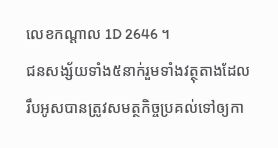លេខកណ្ដាល 1D 2646 ។
ជនសង្ស័យទាំង៥នាក់រួមទាំងវត្ថុតាងដែលរឹបអូសបានត្រូវសមត្ថកិច្ចប្រគល់ទៅឲ្យកា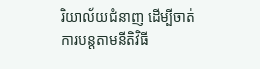រិយាល័យជំនាញ ដើម្បីចាត់ការបន្តតាមនីតិវិធី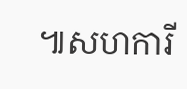៕សហការី